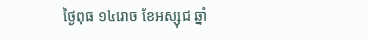ថ្ងៃពុធ ១៤រោច ខែអស្សុជ ឆ្នាំ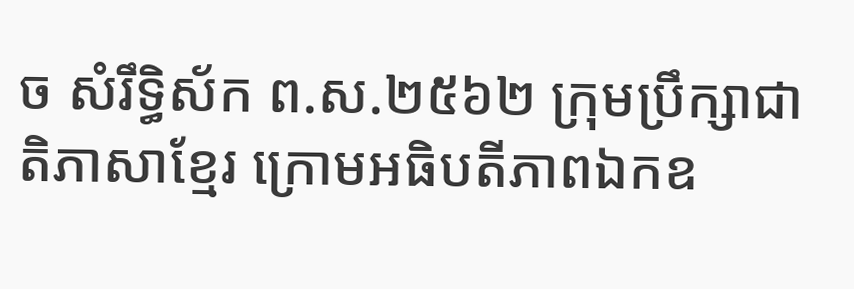ច សំរឹទ្ធិស័ក ព.ស.២៥៦២ ក្រុមប្រឹក្សាជាតិភាសាខ្មែរ ក្រោមអធិបតីភាពឯកឧ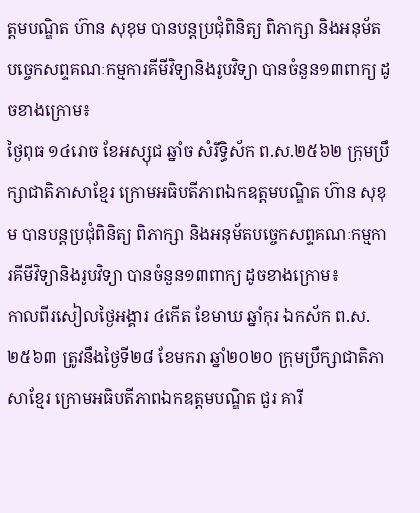ត្តមបណ្ឌិត ហ៊ាន សុខុម បានបន្តប្រជុំពិនិត្យ ពិភាក្សា និងអនុម័តបច្ចេកសព្ទគណៈកម្មការគីមីវិទ្យានិងរូបវិទ្យា បានចំនួន១៣ពាក្យ ដូចខាងក្រោម៖
ថ្ងៃពុធ ១៤រោច ខែអស្សុជ ឆ្នាំច សំរឹទ្ធិស័ក ព.ស.២៥៦២ ក្រុមប្រឹក្សាជាតិភាសាខ្មែរ ក្រោមអធិបតីភាពឯកឧត្តមបណ្ឌិត ហ៊ាន សុខុម បានបន្តប្រជុំពិនិត្យ ពិភាក្សា និងអនុម័តបច្ចេកសព្ទគណៈកម្មការគីមីវិទ្យានិងរូបវិទ្យា បានចំនួន១៣ពាក្យ ដូចខាងក្រោម៖
កាលពីរសៀលថ្ងៃអង្គារ ៤កើត ខែមាឃ ឆ្នាំកុរ ឯកស័ក ព.ស.២៥៦៣ ត្រូវនឹងថ្ងៃទី២៨ ខែមករា ឆ្នាំ២០២០ ក្រុមប្រឹក្សាជាតិភាសាខ្មែរ ក្រោមអធិបតីភាពឯកឧត្តមបណ្ឌិត ជួរ គារី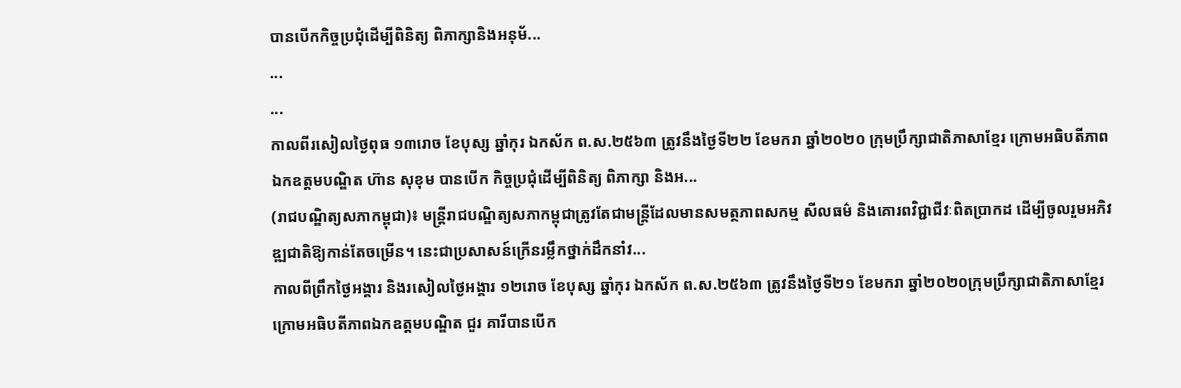បានបើកកិច្ចប្រជុំដើម្បីពិនិត្យ ពិភាក្សានិងអនុម័...
...
...
កាលពីរសៀលថ្ងៃពុធ ១៣រោច ខែបុស្ស ឆ្នាំកុរ ឯកស័ក ព.ស.២៥៦៣ ត្រូវនឹងថ្ងៃទី២២ ខែមករា ឆ្នាំ២០២០ ក្រុមប្រឹក្សាជាតិភាសាខ្មែរ ក្រោមអធិបតីភាពឯកឧត្តមបណ្ឌិត ហ៊ាន សុខុម បានបើក កិច្ចប្រជុំដើម្បីពិនិត្យ ពិភាក្សា និងអ...
(រាជបណ្ឌិត្យសភាកម្ពុជា)៖ មន្ត្រីរាជបណ្ឌិត្យសភាកម្ពុជាត្រូវតែជាមន្ត្រីដែលមានសមត្ថភាពសកម្ម សីលធម៌ និងគោរពវិជ្ជាជីវៈពិតប្រាកដ ដើម្បីចូលរួមអភិវឌ្ឍជាតិឱ្យកាន់តែចម្រើន។ នេះជាប្រសាសន៍ក្រើនរម្លឹកថ្នាក់ដឹកនាំវ...
កាលពីព្រឹកថ្ងៃអង្គារ និងរសៀលថ្ងៃអង្គារ ១២រោច ខែបុស្ស ឆ្នាំកុរ ឯកស័ក ព.ស.២៥៦៣ ត្រូវនឹងថ្ងៃទី២១ ខែមករា ឆ្នាំ២០២០ក្រុមប្រឹក្សាជាតិភាសាខ្មែរ ក្រោមអធិបតីភាពឯកឧត្តមបណ្ឌិត ជួរ គារីបានបើក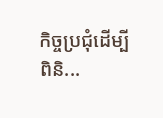កិច្ចប្រជុំដើម្បីពិនិ...